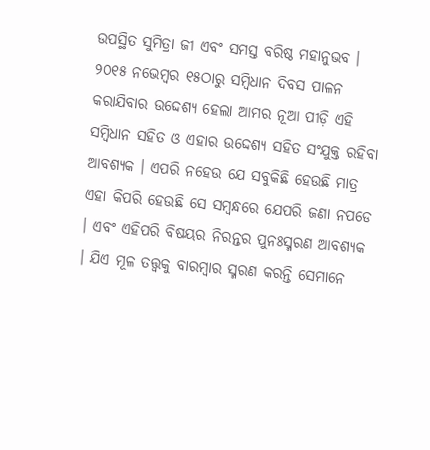ଉପସ୍ଥିତ ସୁମିତ୍ରା ଜୀ ଏବଂ ସମସ୍ତ ବରିଷ୍ଠ ମହାନୁଭବ ।
୨୦୧୫ ନଭେମ୍ବର ୧୫ଠାରୁ ସମ୍ବିଧାନ ଦିବସ ପାଳନ କରାଯିବାର ଉଦ୍ଦେଶ୍ୟ ହେଲା ଆମର ନୂଆ ପୀଡ଼ି ଏହି ସମ୍ବିଧାନ ସହିତ ଓ ଏହାର ଉଦ୍ଦେଶ୍ୟ ସହିତ ସଂଯୁକ୍ତ ରହିବା ଆବଶ୍ୟକ । ଏପରି ନହେଉ ଯେ ସବୁକିଛି ହେଉଛି ମାତ୍ର ଏହା କିପରି ହେଉଛି ସେ ସମ୍ବନ୍ଧରେ ଯେପରି ଜଣା ନପଡେ । ଏବଂ ଏହିପରି ବିଷୟର ନିରନ୍ତର ପୁନଃସ୍ମରଣ ଆବଶ୍ୟକ । ଯିଏ ମୂଳ ତତ୍ତ୍ୱକୁ ବାରମ୍ବାର ସ୍ମରଣ କରନ୍ତି ସେମାନେ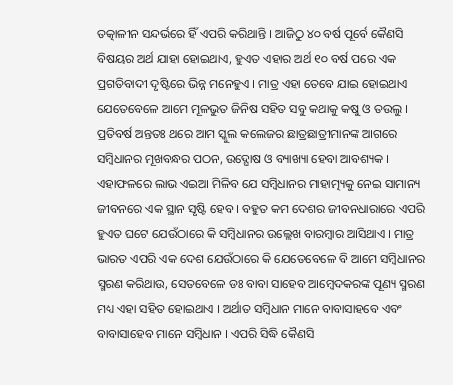ତତ୍କାଳୀନ ସନ୍ଦର୍ଭରେ ହିଁ ଏପରି କରିଥାନ୍ତି । ଆଜିଠୁ ୪୦ ବର୍ଷ ପୂର୍ବେ କୈଣସି ବିଷୟର ଅର୍ଥ ଯାହା ହୋଇଥାଏ, ହୁଏତ ଏହାର ଅର୍ଥ ୧୦ ବର୍ଷ ପରେ ଏକ ପ୍ରଗତିବାଦୀ ଦୃଷ୍ଟିରେ ଭିନ୍ନ ମନେହୁଏ । ମାତ୍ର ଏହା ତେବେ ଯାଇ ହୋଇଥାଏ ଯେତେବେଳେ ଆମେ ମୂଳଭୁତ ଜିନିଷ ସହିତ ସବୁ କଥାକୁ କଷୁ ଓ ତଉଲୁ । ପ୍ରତିବର୍ଷ ଅନ୍ତତଃ ଥରେ ଆମ ସ୍କୁଲ କଲେଜର ଛାତ୍ରଛାତ୍ରୀମାନଙ୍କ ଆଗରେ ସମ୍ବିଧାନର ମୂଖବନ୍ଧର ପଠନ, ଉଦ୍ଘୋଷ ଓ ବ୍ୟାଖ୍ୟା ହେବା ଆବଶ୍ୟକ । ଏହାଫଳରେ ଲାଭ ଏଇଆ ମିଳିବ ଯେ ସମ୍ବିଧାନର ମାହାତ୍ମ୍ୟକୁ ନେଇ ସାମାନ୍ୟ ଜୀବନରେ ଏକ ସ୍ଥାନ ସୃଷ୍ଟି ହେବ । ବହୁତ କମ ଦେଶର ଜୀବନଧାରାରେ ଏପରି ହୁଏତ ଘଟେ ଯେଉଁଠାରେ କି ସମ୍ବିଧାନର ଉଲ୍ଲେଖ ବାରମ୍ବାର ଆସିଥାଏ । ମାତ୍ର ଭାରତ ଏପରି ଏକ ଦେଶ ଯେଉଁଠାରେ କି ଯେତେବେଳେ ବି ଆମେ ସମ୍ବିଧାନର ସ୍ମରଣ କରିଥାଉ, ସେତବେଳେ ଡଃ ବାବା ସାହେବ ଆମ୍ବେଦକରଙ୍କ ପୂଣ୍ୟ ସ୍ମରଣ ମଧ୍ୟ ଏହା ସହିତ ହୋଇଥାଏ । ଅର୍ଥାତ ସମ୍ବିଧାନ ମାନେ ବାବାସାହବେ ଏବଂ ବାବାସାହେବ ମାନେ ସମ୍ବିଧାନ । ଏପରି ସିଦ୍ଧି କୈଣସି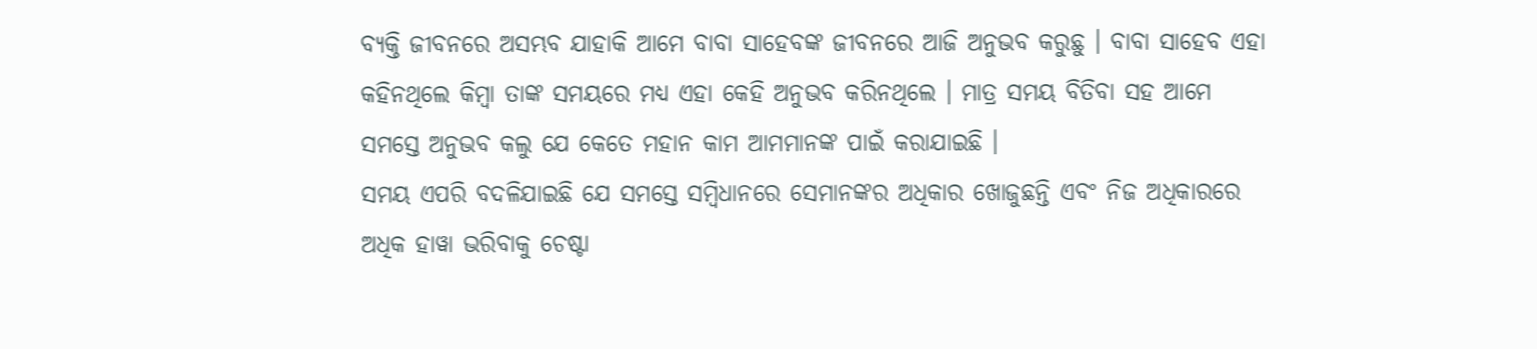ବ୍ୟକ୍ତି ଜୀବନରେ ଅସମ୍ଭବ ଯାହାକି ଆମେ ବାବା ସାହେବଙ୍କ ଜୀବନରେ ଆଜି ଅନୁଭବ କରୁଛୁ । ବାବା ସାହେବ ଏହା କହିନଥିଲେ କିମ୍ବା ତାଙ୍କ ସମୟରେ ମଧ୍ୟ ଏହା କେହି ଅନୁଭବ କରିନଥିଲେ । ମାତ୍ର ସମୟ ବିତିବା ସହ ଆମେ ସମସ୍ତେ ଅନୁଭବ କଲୁ ଯେ କେତେ ମହାନ କାମ ଆମମାନଙ୍କ ପାଇଁ କରାଯାଇଛି ।
ସମୟ ଏପରି ବଦଳିଯାଇଛି ଯେ ସମସ୍ତେ ସମ୍ବିଧାନରେ ସେମାନଙ୍କର ଅଧିକାର ଖୋଜୁଛନ୍ତି ଏବଂ ନିଜ ଅଧିକାରରେ ଅଧିକ ହାୱା ଭରିବାକୁ ଚେଷ୍ଟା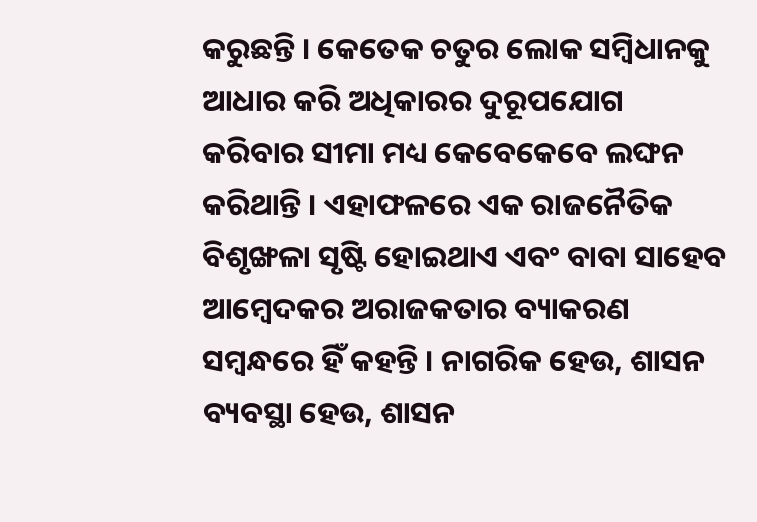କରୁଛନ୍ତି । କେତେକ ଚତୁର ଲୋକ ସମ୍ବିଧାନକୁ ଆଧାର କରି ଅଧିକାରର ଦୁରୂପଯୋଗ କରିବାର ସୀମା ମଧ୍ୟ କେବେକେବେ ଲଙ୍ଘନ କରିଥାନ୍ତି । ଏହାଫଳରେ ଏକ ରାଜନୈତିକ ବିଶୃଙ୍ଖଳା ସୃଷ୍ଟି ହୋଇଥାଏ ଏବଂ ବାବା ସାହେବ ଆମ୍ବେଦକର ଅରାଜକତାର ବ୍ୟାକରଣ ସମ୍ବନ୍ଧରେ ହିଁ କହନ୍ତି । ନାଗରିକ ହେଉ, ଶାସନ ବ୍ୟବସ୍ଥା ହେଉ, ଶାସନ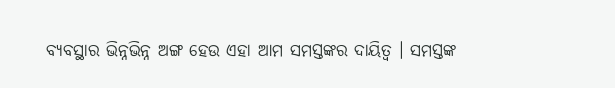ବ୍ୟବସ୍ଥାର ଭିନ୍ନଭିନ୍ନ ଅଙ୍ଗ ହେଉ ଏହା ଆମ ସମସ୍ତଙ୍କର ଦାୟିତ୍ୱ । ସମସ୍ତଙ୍କ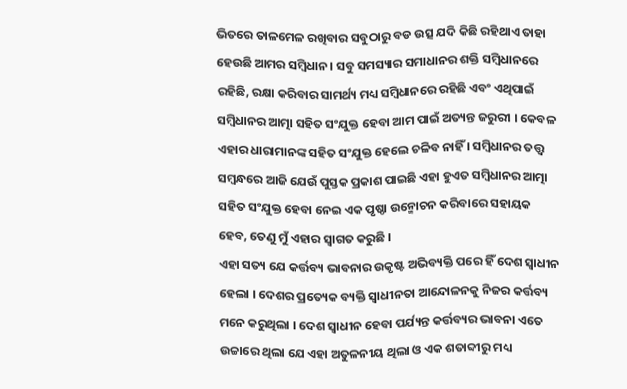ଭିତରେ ତାଳମେଳ ରଖିବାର ସବୁଠାରୁ ବଡ ଉତ୍ସ ଯଦି କିଛି ରହିଥାଏ ତାହା ହେଉଛି ଆମର ସମ୍ବିଧାନ । ସବୁ ସମସ୍ୟାର ସମାଧାନର ଶକ୍ତି ସମ୍ବିଧାନରେ ରହିଛି, ରକ୍ଷା କରିବାର ସାମର୍ଥ୍ୟ ମଧ୍ୟ ସମ୍ବିଧାନରେ ରହିଛି ଏବଂ ଏଥିପାଇଁ ସମ୍ବିଧାନର ଆତ୍ମା ସହିତ ସଂଯୁକ୍ତ ହେବା ଆମ ପାଇଁ ଅତ୍ୟନ୍ତ ଜରୁରୀ । କେବଳ ଏହାର ଧାରାମାନଙ୍କ ସହିତ ସଂଯୁକ୍ତ ହେଲେ ଚଳିବ ନାହିଁ । ସମ୍ବିଧାନର ତତ୍ତ୍ୱ ସମ୍ବନ୍ଧରେ ଆଜି ଯେଉଁ ପୁସ୍ତକ ପ୍ରକାଶ ପାଇଛି ଏହା ହୁଏତ ସମ୍ବିଧାନର ଆତ୍ମା ସହିତ ସଂଯୁକ୍ତ ହେବା ନେଇ ଏକ ପୃଷ୍ଠା ଉନ୍ମୋଚନ କରିବାରେ ସହାୟକ ହେବ, ତେଣୁ ମୁଁ ଏହାର ସ୍ୱାଗତ କରୁଛି ।
ଏହା ସତ୍ୟ ଯେ କର୍ତ୍ତବ୍ୟ ଭାବନାର ଉକୃଷ୍ଟ ଅଭିବ୍ୟକ୍ତି ପରେ ହିଁ ଦେଶ ସ୍ୱାଧୀନ ହେଲା । ଦେଶର ପ୍ରତ୍ୟେକ ବ୍ୟକ୍ତି ସ୍ୱାଧୀନତା ଆନ୍ଦୋଳନକୁ ନିଜର କର୍ତ୍ତବ୍ୟ ମନେ କରୁଥିଲା । ଦେଶ ସ୍ୱାଧୀନ ହେବା ପର୍ଯ୍ୟନ୍ତ କର୍ତ୍ତବ୍ୟର ଭାବନା ଏତେ ଉଚ୍ଚାରେ ଥିଲା ଯେ ଏହା ଅତୁଳନୀୟ ଥିଲା ଓ ଏକ ଶତାବ୍ଦୀରୁ ମଧ୍ୟ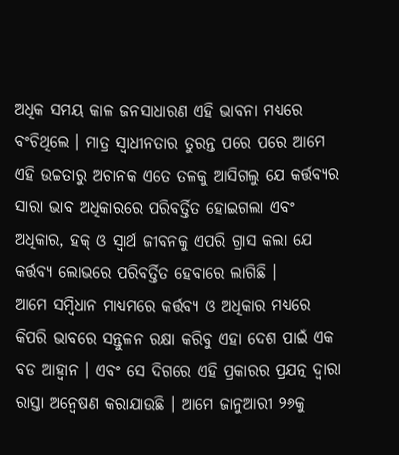ଅଧିକ ସମୟ କାଳ ଜନସାଧାରଣ ଏହି ଭାବନା ମଧ୍ୟରେ ବଂଚିଥିଲେ । ମାତ୍ର ସ୍ୱାଧୀନତାର ତୁରନ୍ତ ପରେ ପରେ ଆମେ ଏହି ଉଚ୍ଚତାରୁ ଅଚାନକ ଏତେ ତଳକୁ ଆସିଗଲୁ ଯେ କର୍ତ୍ତବ୍ୟର ସାରା ଭାବ ଅଧିକାରରେ ପରିବର୍ତ୍ତିତ ହୋଇଗଲା ଏବଂ ଅଧିକାର, ହକ୍ ଓ ସ୍ୱାର୍ଥ ଜୀବନକୁ ଏପରି ଗ୍ରାସ କଲା ଯେ କର୍ତ୍ତବ୍ୟ ଲୋଭରେ ପରିବର୍ତ୍ତିତ ହେବାରେ ଲାଗିଛି ।
ଆମେ ସମ୍ବିଧାନ ମାଧ୍ୟମରେ କର୍ତ୍ତବ୍ୟ ଓ ଅଧିକାର ମଧ୍ୟରେ କିପରି ଭାବରେ ସନ୍ତୁଳନ ରକ୍ଷା କରିବୁ ଏହା ଦେଶ ପାଇଁ ଏକ ବଡ ଆହ୍ୱାନ । ଏବଂ ସେ ଦିଗରେ ଏହି ପ୍ରକାରର ପ୍ରଯତ୍ନ ଦ୍ୱାରା ରାସ୍ତା ଅନ୍ୱେଷଣ କରାଯାଉଛି । ଆମେ ଜାନୁଆରୀ ୨୬କୁ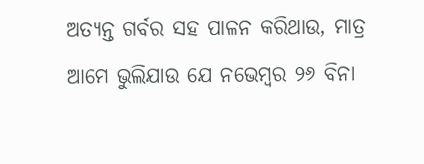ଅତ୍ୟନ୍ତ ଗର୍ବର ସହ ପାଳନ କରିଥାଉ, ମାତ୍ର ଆମେ ଭୁଲିଯାଉ ଯେ ନଭେମ୍ବର ୨୬ ବିନା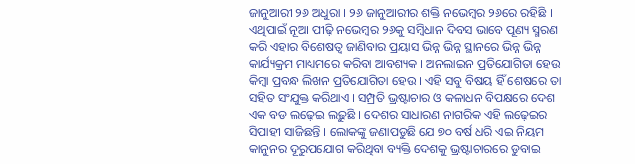ଜାନୁଆରୀ ୨୬ ଅଧୁରା । ୨୬ ଜାନୁଆରୀର ଶକ୍ତି ନଭେମ୍ବର ୨୬ରେ ରହିଛି । ଏଥିପାଇଁ ନୂଆ ପୀଢ଼ି ନଭେମ୍ବର ୨୬କୁ ସମ୍ବିଧାନ ଦିବସ ଭାବେ ପୂଣ୍ୟ ସ୍ମରଣ କରି ଏହାର ବିଶେଷତ୍ୱ ଜାଣିବାର ପ୍ରୟାସ ଭିନ୍ନ ଭିନ୍ନ ସ୍ଥାନରେ ଭିନ୍ନ ଭିନ୍ନ କାର୍ଯ୍ୟକ୍ରମ ମାଧ୍ୟମରେ କରିବା ଆବଶ୍ୟକ । ଅନଲାଇନ ପ୍ରତିଯୋଗିତା ହେଉ କିମ୍ବା ପ୍ରବନ୍ଧ ଲିଖନ ପ୍ରତିଯୋଗିତା ହେଉ । ଏହି ସବୁ ବିଷୟ ହିଁ ଶେଷରେ ତା ସହିତ ସଂଯୁକ୍ତ କରିଥାଏ । ସମ୍ପ୍ରତି ଭ୍ରଷ୍ଟାଚାର ଓ କଳାଧନ ବିପକ୍ଷରେ ଦେଶ ଏକ ବଡ ଲଢ଼େଇ ଲଢ଼ୁଛି । ଦେଶର ସାଧାରଣ ନାଗରିକ ଏହି ଲଢ଼େଇର ସିପାହୀ ସାଜିଛନ୍ତି । ଲୋକଙ୍କୁ ଜଣାପଡୁଛି ଯେ ୭୦ ବର୍ଷ ଧରି ଏଇ ନିୟମ କାନୁନର ଦୂରୁପଯୋଗ କରିଥିବା ବ୍ୟକ୍ତି ଦେଶକୁ ଭ୍ରଷ୍ଟାଚାରରେ ଡୁବାଇ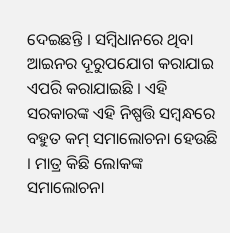ଦେଇଛନ୍ତି । ସମ୍ବିଧାନରେ ଥିବା ଆଇନର ଦୂରୁପଯୋଗ କରାଯାଇ ଏପରି କରାଯାଇଛି । ଏହି ସରକାରଙ୍କ ଏହି ନିଷ୍ପତ୍ତି ସମ୍ବନ୍ଧରେ ବହୁତ କମ୍ ସମାଲୋଚନା ହେଉଛି । ମାତ୍ର କିଛି ଲୋକଙ୍କ ସମାଲୋଚନା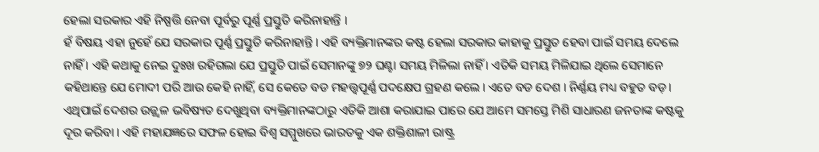ହେଲା ସରକାର ଏହି ନିଷ୍ପତ୍ତି ନେବା ପୂର୍ବରୁ ପୂର୍ଣ୍ଣ ପ୍ରସ୍ତୁତି କରିନାହାନ୍ତି ।
ହଁ ବିଷୟ ଏହା ନୁହେଁ ଯେ ସରକାର ପୂର୍ଣ୍ଣ ପ୍ରସ୍ତୁତି କରିନାହାନ୍ତି । ଏହି ବ୍ୟକ୍ତିମାନଙ୍କର କଷ୍ଟ ହେଲା ସରକାର କାହାକୁ ପ୍ରସ୍ତୁତ ହେବା ପାଇଁ ସମୟ ଦେଲେ ନାହିଁ । ଏହି କଥାକୁ ନେଇ ଦୁଃଖ ରହିଗଲା ଯେ ପ୍ରସ୍ତୁତି ପାଇଁ ସେମାନଙ୍କୁ ୭୨ ଘଣ୍ଟା ସମୟ ମିଳିଲା ନାହିଁ । ଏତିକି ସମୟ ମିଳିଯାଇ ଥିଲେ ସେମାନେ କହିଥାନ୍ତେ ଯେ ମୋଦୀ ପରି ଆଉ କେହି ନାହିଁ, ସେ କେତେ ବଡ ମହତ୍ତ୍ୱପୂର୍ଣ୍ଣ ପଦକ୍ଷେପ ଗ୍ରହଣ କଲେ । ଏତେ ବଡ ଦେଶ । ନିର୍ଣ୍ଣୟ ମଧ୍ୟ ବହୁତ ବଡ଼ । ଏଥିପାଇଁ ଦେଶର ଉଜ୍ଜ୍ୱଳ ଭବିଷ୍ୟତ ଦେଖୁଥିବା ବ୍ୟକ୍ତିମାନଙ୍କଠାରୁ ଏତିକି ଆଶା କରାଯାଇ ପାରେ ଯେ ଆମେ ସମସ୍ତେ ମିଶି ସାଧାରଣ ଜନତାଙ୍କ କଷ୍ଟକୁ ଦୂର କରିବା । ଏହି ମହାଯଜ୍ଞରେ ସଫଳ ହୋଇ ବିଶ୍ୱ ସମ୍ମୁଖରେ ଭାରତକୁ ଏକ ଶକ୍ତିଶାଳୀ ରାଷ୍ଟ୍ର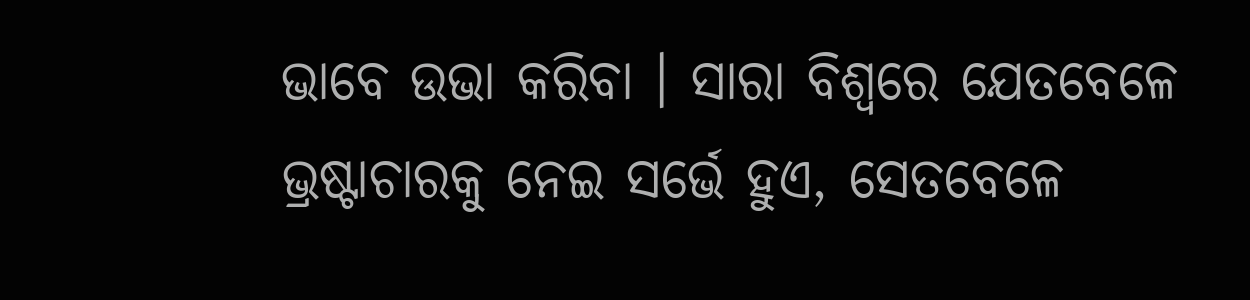ଭାବେ ଉଭା କରିବା । ସାରା ବିଶ୍ୱରେ ଯେତବେଳେ ଭ୍ରଷ୍ଟାଚାରକୁ ନେଇ ସର୍ଭେ ହୁଏ, ସେତବେଳେ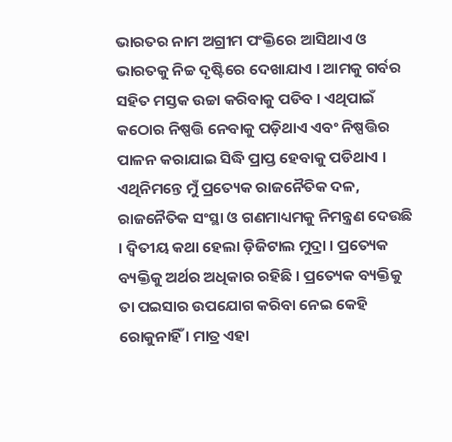ଭାରତର ନାମ ଅଗ୍ରୀମ ପଂକ୍ତିରେ ଆସିଥାଏ ଓ ଭାରତକୁ ନିଚ୍ଚ ଦୃଷ୍ଟିରେ ଦେଖାଯାଏ । ଆମକୁ ଗର୍ବର ସହିତ ମସ୍ତକ ଉଚ୍ଚା କରିବାକୁ ପଡିବ । ଏଥିପାଇଁ କଠୋର ନିଷ୍ପତ୍ତି ନେବାକୁ ପଡ଼ିଥାଏ ଏବଂ ନିଷ୍ପତ୍ତିର ପାଳନ କରାଯାଇ ସିଦ୍ଧି ପ୍ରାପ୍ତ ହେବାକୁ ପଡିଥାଏ । ଏଥିନିମନ୍ତେ ମୁଁ ପ୍ରତ୍ୟେକ ରାଜନୈତିକ ଦଳ, ରାଜନୈତିକ ସଂସ୍ଥା ଓ ଗଣମାଧ୍ୟମକୁ ନିମନ୍ତ୍ରଣ ଦେଉଛି । ଦ୍ୱିତୀୟ କଥା ହେଲା ଡ଼ିଜିଟାଲ ମୁଦ୍ରା । ପ୍ରତ୍ୟେକ ବ୍ୟକ୍ତିକୁ ଅର୍ଥର ଅଧିକାର ରହିଛି । ପ୍ରତ୍ୟେକ ବ୍ୟକ୍ତିକୁ ତା ପଇସାର ଉପଯୋଗ କରିବା ନେଇ କେହି ରୋକୁନାହିଁ । ମାତ୍ର ଏହା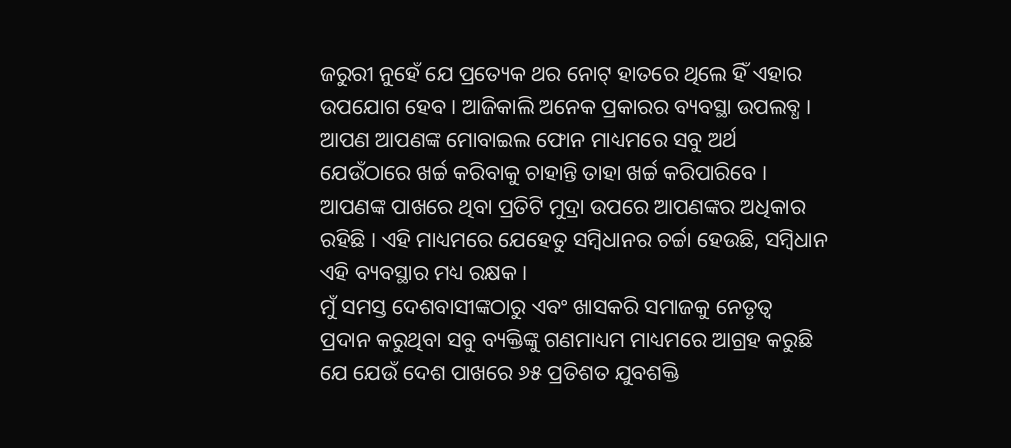ଜରୁରୀ ନୁହେଁ ଯେ ପ୍ରତ୍ୟେକ ଥର ନୋଟ୍ ହାତରେ ଥିଲେ ହିଁ ଏହାର ଉପଯୋଗ ହେବ । ଆଜିକାଲି ଅନେକ ପ୍ରକାରର ବ୍ୟବସ୍ଥା ଉପଲବ୍ଧ । ଆପଣ ଆପଣଙ୍କ ମୋବାଇଲ ଫୋନ ମାଧ୍ୟମରେ ସବୁ ଅର୍ଥ ଯେଉଁଠାରେ ଖର୍ଚ୍ଚ କରିବାକୁ ଚାହାନ୍ତି ତାହା ଖର୍ଚ୍ଚ କରିପାରିବେ । ଆପଣଙ୍କ ପାଖରେ ଥିବା ପ୍ରତିଟି ମୁଦ୍ରା ଉପରେ ଆପଣଙ୍କର ଅଧିକାର ରହିଛି । ଏହି ମାଧ୍ୟମରେ ଯେହେତୁ ସମ୍ବିଧାନର ଚର୍ଚ୍ଚା ହେଉଛି, ସମ୍ବିଧାନ ଏହି ବ୍ୟବସ୍ଥାର ମଧ୍ୟ ରକ୍ଷକ ।
ମୁଁ ସମସ୍ତ ଦେଶବାସୀଙ୍କଠାରୁ ଏବଂ ଖାସକରି ସମାଜକୁ ନେତୃତ୍ୱ ପ୍ରଦାନ କରୁଥିବା ସବୁ ବ୍ୟକ୍ତିଙ୍କୁ ଗଣମାଧ୍ୟମ ମାଧ୍ୟମରେ ଆଗ୍ରହ କରୁଛି ଯେ ଯେଉଁ ଦେଶ ପାଖରେ ୬୫ ପ୍ରତିଶତ ଯୁବଶକ୍ତି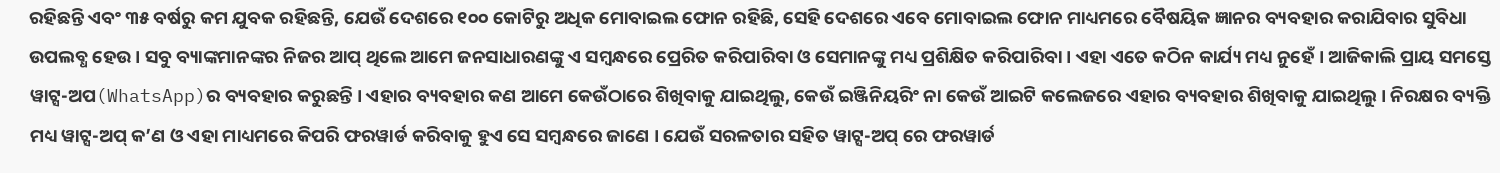ରହିଛନ୍ତି ଏବଂ ୩୫ ବର୍ଷରୁ କମ ଯୁବକ ରହିଛନ୍ତି, ଯେଉଁ ଦେଶରେ ୧୦୦ କୋଟିରୁ ଅଧିକ ମୋବାଇଲ ଫୋନ ରହିଛି, ସେହି ଦେଶରେ ଏବେ ମୋବାଇଲ ଫୋନ ମାଧ୍ୟମରେ ବୈଷୟିକ ଜ୍ଞାନର ବ୍ୟବହାର କରାଯିବାର ସୁବିଧା ଉପଲବ୍ଧ ହେଉ । ସବୁ ବ୍ୟାଙ୍କମାନଙ୍କର ନିଜର ଆପ୍ ଥିଲେ ଆମେ ଜନସାଧାରଣଙ୍କୁ ଏ ସମ୍ବନ୍ଧରେ ପ୍ରେରିତ କରିପାରିବା ଓ ସେମାନଙ୍କୁ ମଧ୍ୟ ପ୍ରଶିକ୍ଷିତ କରିପାରିବା । ଏହା ଏତେ କଠିନ କାର୍ଯ୍ୟ ମଧ୍ୟ ନୁହେଁ । ଆଜିକାଲି ପ୍ରାୟ ସମସ୍ତେ ୱାଟ୍ସ-ଅପ(WhatsApp)ର ବ୍ୟବହାର କରୁଛନ୍ତି । ଏହାର ବ୍ୟବହାର କଣ ଆମେ କେଉଁଠାରେ ଶିଖିବାକୁ ଯାଇଥିଲୁ, କେଉଁ ଇଞ୍ଜିନିୟରିଂ ନା କେଉଁ ଆଇଟି କଲେଜରେ ଏହାର ବ୍ୟବହାର ଶିଖିବାକୁ ଯାଇଥିଲୁ । ନିରକ୍ଷର ବ୍ୟକ୍ତି ମଧ୍ୟ ୱାଟ୍ସ-ଅପ୍ କ’ଣ ଓ ଏହା ମାଧ୍ୟମରେ କିପରି ଫରୱାର୍ଡ କରିବାକୁ ହୁଏ ସେ ସମ୍ବନ୍ଧରେ ଜାଣେ । ଯେଉଁ ସରଳତାର ସହିତ ୱାଟ୍ସ-ଅପ୍ ରେ ଫରୱାର୍ଡ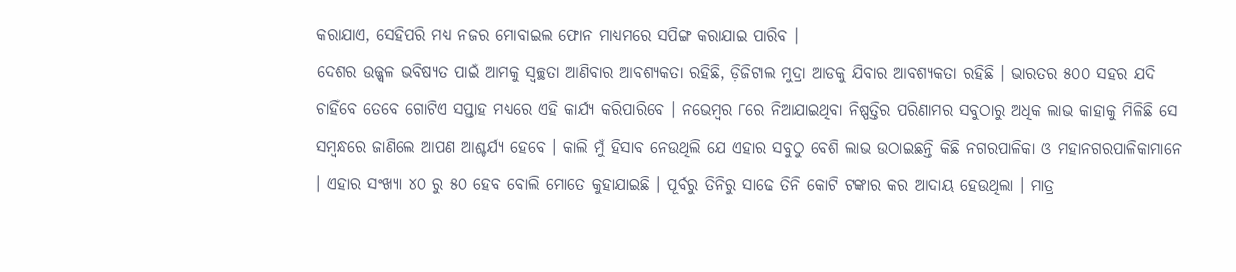କରାଯାଏ, ସେହିପରି ମଧ୍ୟ ନଜର ମୋବାଇଲ ଫୋନ ମାଧ୍ୟମରେ ସପିଙ୍ଗ କରାଯାଇ ପାରିବ ।
ଦେଶର ଉଜ୍ଜ୍ୱଳ ଭବିଷ୍ୟତ ପାଇଁ ଆମକୁ ସ୍ୱଚ୍ଛତା ଆଣିବାର ଆବଶ୍ୟକତା ରହିଛି, ଡ଼ିଜିଟାଲ ମୁଦ୍ରା ଆଡକୁ ଯିବାର ଆବଶ୍ୟକତା ରହିଛି । ଭାରତର ୫୦୦ ସହର ଯଦି ଚାହିଁବେ ତେବେ ଗୋଟିଏ ସପ୍ତାହ ମଧ୍ୟରେ ଏହି କାର୍ଯ୍ୟ କରିପାରିବେ । ନଭେମ୍ବର ୮ରେ ନିଆଯାଇଥିବା ନିଷ୍ପତ୍ତିର ପରିଣାମର ସବୁଠାରୁ ଅଧିକ ଲାଭ କାହାକୁ ମିଳିଛି ସେ ସମ୍ବନ୍ଧରେ ଜାଣିଲେ ଆପଣ ଆଶ୍ଚର୍ଯ୍ୟ ହେବେ । କାଲି ମୁଁ ହିସାବ ନେଉଥିଲି ଯେ ଏହାର ସବୁଠୁ ବେଶି ଲାଭ ଉଠାଇଛନ୍ତି କିଛି ନଗରପାଳିକା ଓ ମହାନଗରପାଳିକାମାନେ । ଏହାର ସଂଖ୍ୟା ୪୦ ରୁ ୫୦ ହେବ ବୋଲି ମୋତେ କୁହାଯାଇଛି । ପୂର୍ବରୁ ତିନିରୁ ସାଢେ ତିନି କୋଟି ଟଙ୍କାର କର ଆଦାୟ ହେଉଥିଲା । ମାତ୍ର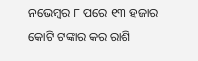ନଭେମ୍ବର ୮ ପରେ ୧୩ ହଜାର କୋଟି ଟଙ୍କାର କର ରାଶି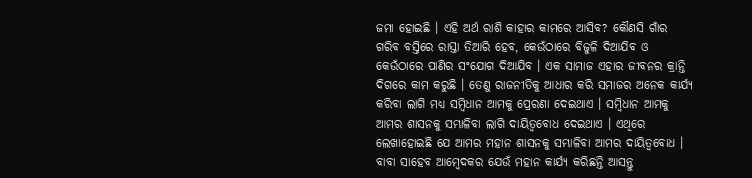ଜମା ହୋଇଛି । ଏହି ଅର୍ଥ ରାଶି କାହାର କାମରେ ଆସିବ? କୌଣସି ଗାଁର ଗରିବ ବସ୍ତିରେ ରାସ୍ତା ତିଆରି ହେବ, କେଉଁଠାରେ ବିଜୁଳି ଦିଆଯିବ ଓ କେଉଁଠାରେ ପାଣିର ସଂଯୋଗ ଦିଆଯିବ । ଏକ ସାମାଜ ଏହାର ଜୀବନର କ୍ରାନ୍ତି ଦିଗରେ କାମ କରୁଛି । ତେଣୁ ରାଜନୀତିକୁ ଆଧାର କରି ସମାଜର ଅନେକ କାର୍ଯ୍ୟ କରିବା ଲାଗି ମଧ୍ୟ ସମ୍ବିଧାନ ଆମକୁ ପ୍ରେରଣା ଦେଇଥାଏ । ସମ୍ବିଧାନ ଆମକୁ ଆମର ଶାସନକୁ ସମ୍ଭାଳିବା ଲାଗି ଦାୟିତ୍ୱବୋଧ ଦେଇଥାଏ । ଏଥିରେ ଲେଖାହୋଇଛି ଯେ ଆମର ମହାନ ଶାସନକୁ ସମ୍ଭାଳିବା ଆମର ଦାୟିତ୍ୱବୋଧ ।
ବାବା ସାହେବ ଆମ୍ବେଦକର ଯେଉଁ ମହାନ କାର୍ଯ୍ୟ କରିଛନ୍ତି ଆସନ୍ତୁ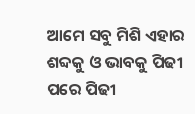ଆମେ ସବୁ ମିଶି ଏହାର ଶବ୍ଦକୁ ଓ ଭାବକୁ ପିଢୀ ପରେ ପିଢୀ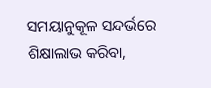ସମୟାନୁକୂଳ ସନ୍ଦର୍ଭରେ ଶିକ୍ଷାଲାଭ କରିବା,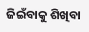ଜିଇଁବାକୁ ଶିଖିବା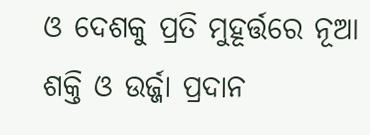ଓ ଦେଶକୁ ପ୍ରତି ମୁହୂର୍ତ୍ତରେ ନୂଆ ଶକ୍ତି ଓ ଉର୍ଜ୍ଜା ପ୍ରଦାନ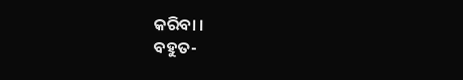କରିବା ।
ବହୁତ-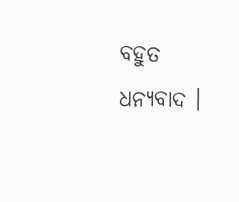ବହୁତ ଧନ୍ୟବାଦ ।